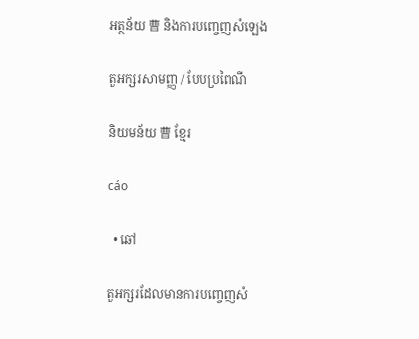អត្ថន័យ 曹 និងការបញ្ចេញសំឡេង

តួអក្សរសាមញ្ញ / បែបប្រពៃណី

និយមន័យ 曹 ខ្មែរ

cáo

  • ឆៅ

តួអក្សរដែលមានការបញ្ចេញសំ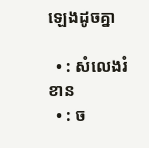ឡេងដូចគ្នា

  • : សំលេងរំខាន
  • : ច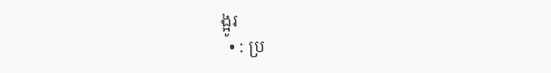ង្អូរ
  • : ប្រ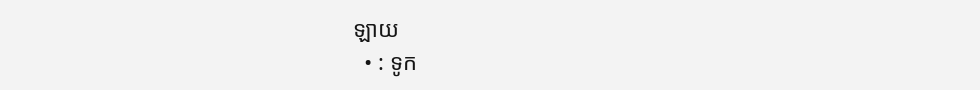ឡាយ
  • : ទូក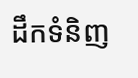ដឹកទំនិញ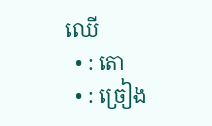ឈើ
  • : តោ
  • : ច្រៀង